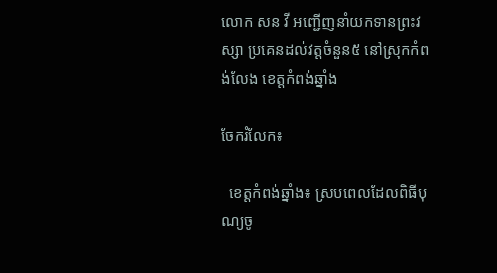លោក សន វី អញ្ជើញនាំយកទានព្រះវស្សា ប្រគេនដល់វត្តចំនួន៥ នៅស្រុកកំពង់លែង ខេត្តកំពង់ឆ្នាំង

ចែករំលែក៖

  ខេត្តកំពង់ឆ្នាំង៖ ស្របពេលដែលពិធីបុណ្យចូ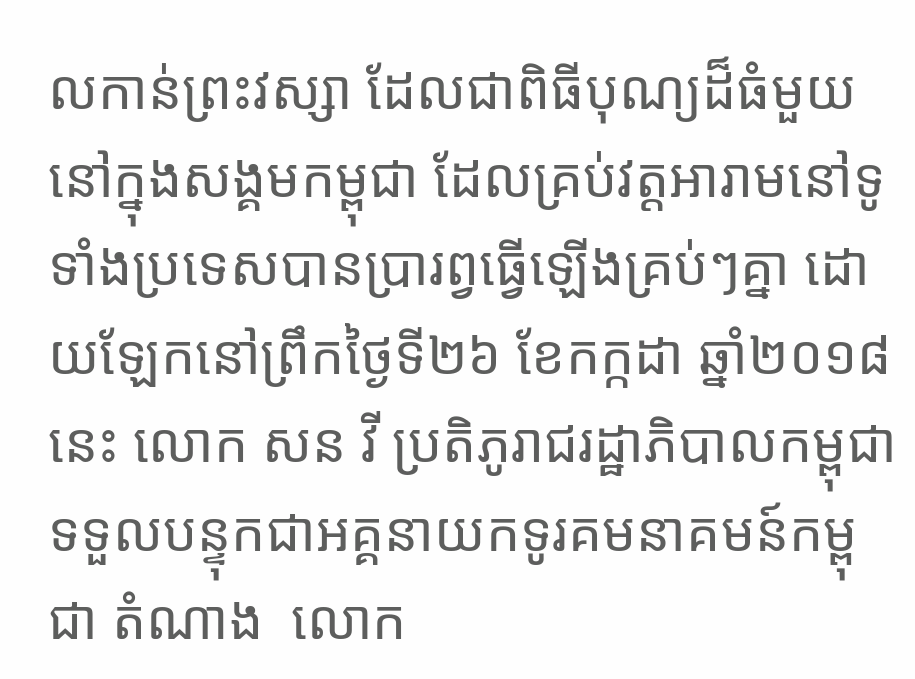លកាន់ព្រះវស្សា ដែលជាពិធីបុណ្យដ៏ធំមួយ នៅក្នុងសង្គមកម្ពុជា ដែលគ្រប់វត្តអារាមនៅទូទាំងប្រទេសបានប្រារព្វធ្វើឡើងគ្រប់ៗគ្នា ដោយឡែកនៅព្រឹកថ្ងៃទី២៦ ខែកក្កដា ឆ្នាំ២០១៨នេះ លោក សន វី ប្រតិភូរាជរដ្ឋាភិបាលកម្ពុជា ទទួលបន្ទុកជាអគ្គនាយកទូរគមនាគមន៍កម្ពុជា តំណាង  លោក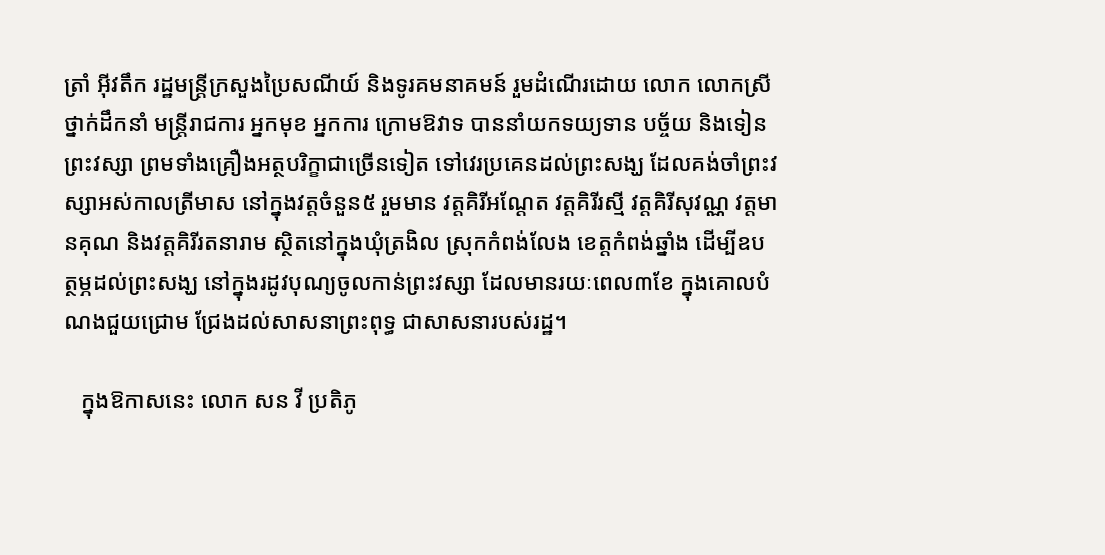ត្រាំ អ៊ីវតឹក រដ្ឋមន្ត្រីក្រសួងប្រៃសណីយ៍ និងទូរគមនាគមន៍ រួមដំណើរដោយ លោក លោកស្រី ថ្នាក់ដឹកនាំ មន្ត្រីរាជការ អ្នកមុខ អ្នកការ ក្រោមឱវាទ បាននាំយកទយ្យទាន បច្ច័យ និងទៀនព្រះវស្សា ព្រមទាំងគ្រឿងអត្ថបរិក្ខាជាច្រើនទៀត ទៅវេរប្រគេនដល់ព្រះសង្ឃ ដែលគង់ចាំព្រះវស្សាអស់កាលត្រីមាស នៅក្នុងវត្តចំនួន៥ រួមមាន វត្តគិរីអណ្តែត វត្តគិរីរស្មី វត្តគិរីសុវណ្ណ វត្តមានគុណ និងវត្តគិរីរតនារាម ស្ថិតនៅក្នុងឃុំត្រងិល ស្រុកកំពង់លែង ខេត្តកំពង់ឆ្នាំង ដើម្បីឧបត្ថម្ភដល់ព្រះសង្ឃ នៅក្នុងរដូវបុណ្យចូលកាន់ព្រះវស្សា ដែលមានរយៈពេល៣ខែ ក្នុងគោលបំណងជួយជ្រោម ជ្រែងដល់សាសនាព្រះពុទ្ធ ជាសាសនារបស់រដ្ឋ។

   ក្នុងឱកាសនេះ លោក សន វី ប្រតិភូ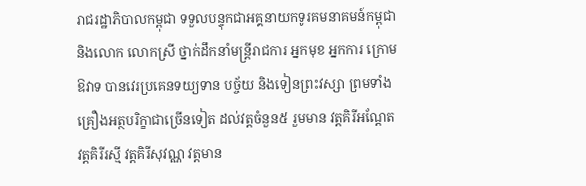រាជរដ្ឋាភិបាលកម្ពុជា ទទួលបន្ទុកជាអគ្គនាយកទូរគមនាគមន៍កម្ពុជា និងលោក លោកស្រី ថ្នាក់ដឹកនាំមន្ត្រីរាជការ អ្នកមុខ អ្នកការ ក្រោមឱវាទ បានវេរប្រគេនទយ្យទាន បច្ច័យ និងទៀនព្រះវស្សា ព្រមទាំងគ្រឿងអត្ថបរិក្ខាជាច្រើនទៀត ដល់វត្តចំនួន៥ រួមមាន វត្តគិរីអណ្តែត វត្តគិរីរស្មី វត្តគិរីសុវណ្ណ វត្តមាន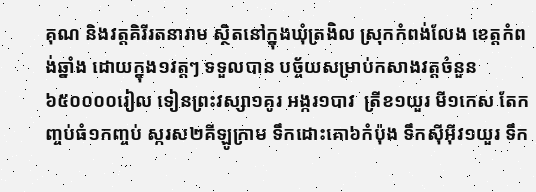គុណ និងវត្តគិរីរតនារាម ស្ថិតនៅក្នុងឃុំត្រងិល ស្រុកកំពង់លែង ខេត្តកំពង់ឆ្នាំង ដោយក្នុង១វត្តៗ ទទួលបាន បច្ច័យសម្រាប់កសាងវត្តចំនួន៦៥០០០០រៀល ទៀនព្រះវស្សា១គូរ អង្ករ១បាវ  ត្រីខ១យួរ មី១កេស តែកញ្ចប់ធំ១កញ្ចប់ ស្ករស២គីឡូក្រាម ទឹកដោះគោ៦កំប៉ុង ទឹកស៊ីអ៊ីវ១យួរ ទឹក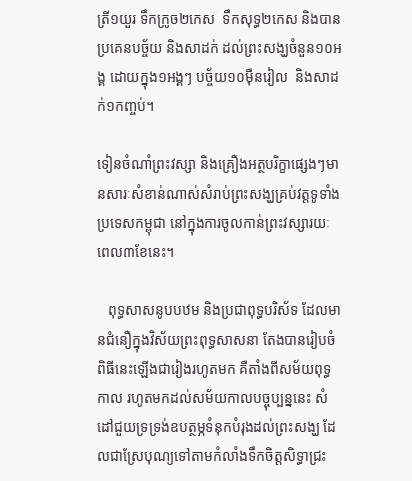ត្រី១យួរ ទឹកក្រូច២កេស  ទឹកសុទ្ធ២កេស និងបានប្រគេនបច្ច័យ និងសាដក់ ដល់ព្រះសង្ឃចំនួន១០អង្គ ដោយក្នុង១អង្គៗ បច្ច័យ១០ម៉ឺនរៀល  និងសាដក់១កញ្ចប់។

ទៀនចំណាំព្រះវស្សា និងគ្រឿងអត្ថបរិក្ខាផ្សេងៗមានសារៈសំខាន់ណាស់សំរាប់ព្រះសង្ឃគ្រប់វត្តទូទាំងប្រទេសកម្ពុជា នៅក្នុងការចូលកាន់ព្រះវស្សារយៈពេល៣ខែនេះ។

   ពុទ្ធសាសនូបបឋម និងប្រជាពុទ្ធបរិស័ទ ដែលមានជំនឿក្នុងវិស័យព្រះពុទ្ធសាសនា តែងបានរៀបចំពិធីនេះឡើងជារៀងរហូតមក គឺតាំងពីសម័យពុទ្ធកាល រហូតមកដល់សម័យកាលបច្ចុប្បន្ននេះ សំដៅជួយទ្រទ្រង់ឧបត្ថម្ភទំនុកបំរុងដល់ព្រះសង្ឃ ដែលជាស្រែបុណ្យទៅតាមកំលាំងទឹកចិត្តសិទ្ធាជ្រះ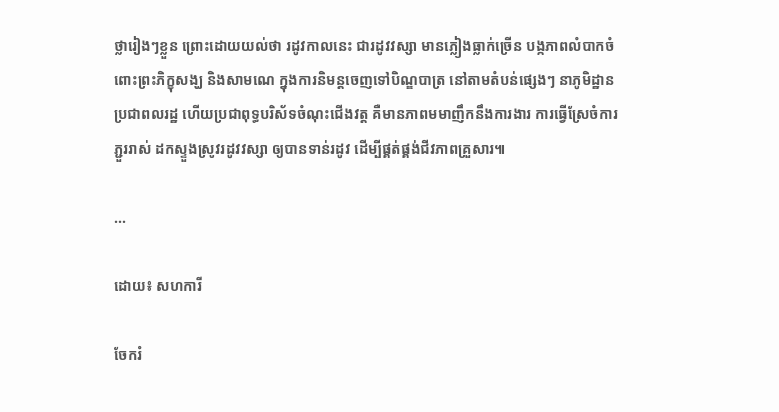ថ្លារៀងៗខ្លួន ព្រោះដោយយល់ថា រដូវកាលនេះ ជារដូវវស្សា មានភ្លៀងធ្លាក់ច្រើន បង្កភាពលំបាកចំពោះព្រះភិក្ខុសង្ឃ និងសាមណេ ក្នុងការនិមន្តចេញទៅបិណ្ឌបាត្រ នៅតាមតំបន់ផ្សេងៗ នាភូមិដ្ឋានប្រជាពលរដ្ឋ ហើយប្រជាពុទ្ធបរិស័ទចំណុះជើងវត្ត គឺមានភាពមមាញឹកនឹងការងារ ការធ្វើស្រែចំការ ភ្ជួររាស់ ដកស្ទួងស្រូវរដូវវស្សា ឲ្យបានទាន់រដូវ ដើម្បីផ្គត់ផ្គង់ជីវភាពគ្រួសារ៕

...

ដោយ៖ សហការី

ចែករំ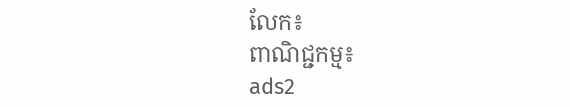លែក៖
ពាណិជ្ជកម្ម៖
ads2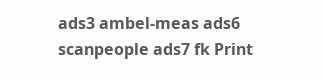ads3 ambel-meas ads6 scanpeople ads7 fk Print